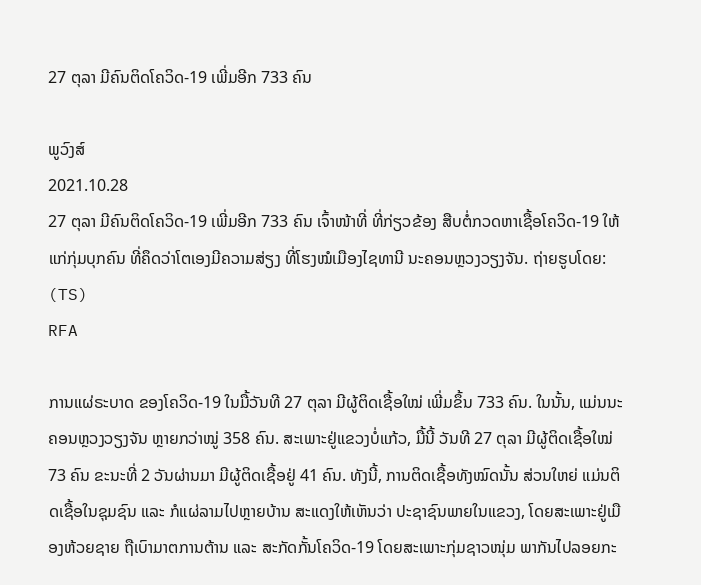27 ຕຸລາ ມີຄົນຕິດໂຄວິດ-19 ເພີ່ມອີກ 733 ຄົນ

ພູວົງສ໌
2021.10.28
27 ຕຸລາ ມີຄົນຕິດໂຄວິດ-19 ເພີ່ມອີກ 733 ຄົນ ເຈົ້າໜ້າທີ່ ທີ່ກ່ຽວຂ້ອງ ສືບຕໍ່ກວດຫາເຊື້ອໂຄວິດ-19 ໃຫ້ແກ່ກຸ່ມບຸກຄົນ ທີ່ຄຶດວ່າໂຕເອງມີຄວາມສ່ຽງ ທີ່ໂຮງໝໍເມືອງໄຊທານີ ນະຄອນຫຼວງວຽງຈັນ. ຖ່າຍຮູບໂດຍ: (TS)
RFA

ການແຜ່ຣະບາດ ຂອງໂຄວິດ-19 ໃນມື້ວັນທີ 27 ຕຸລາ ມີຜູ້ຕິດເຊື້ອໃໝ່ ເພີ່ມຂຶ້ນ 733 ຄົນ. ໃນນັ້ນ, ແມ່ນນະຄອນຫຼວງວຽງຈັນ ຫຼາຍກວ່າໝູ່ 358 ຄົນ. ສະເພາະຢູ່ແຂວງບໍ່ແກ້ວ, ມື້ນີ້ ວັນທີ 27 ຕຸລາ ມີຜູ້ຕິດເຊື້ອໃໝ່ 73 ຄົນ ຂະນະທີ່ 2 ວັນຜ່ານມາ ມີຜູ້ຕິດເຊື້ອຢູ່ 41 ຄົນ. ທັງນີ້, ການຕິດເຊື້ອທັງໝົດນັ້ນ ສ່ວນໃຫຍ່ ແມ່ນຕິດເຊື້ອໃນຊຸມຊົນ ແລະ ກໍແຜ່ລາມໄປຫຼາຍບ້ານ ສະແດງໃຫ້ເຫັນວ່າ ປະຊາຊົນພາຍໃນແຂວງ, ໂດຍສະເພາະຢູ່ເມືອງຫ້ວຍຊາຍ ຖືເບົາມາຕການຕ້ານ ແລະ ສະກັດກັ້ນໂຄວິດ-19 ໂດຍສະເພາະກຸ່ມຊາວໜຸ່ມ ພາກັນໄປລອຍກະ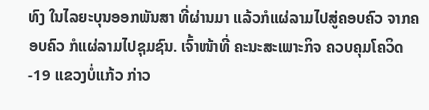ທົງ ໃນໄລຍະບຸນອອກພັນສາ ທີ່ຜ່ານມາ ແລ້ວກໍແຜ່ລາມໄປສູ່ຄອບຄົວ ຈາກຄອບຄົວ ກໍແຜ່ລາມໄປຊຸມຊົນ. ເຈົ້າໜ້າທີ່ ຄະນະສະເພາະກິຈ ຄວບຄຸມໂຄວິດ-19 ແຂວງບໍ່ແກ້ວ ກ່າວ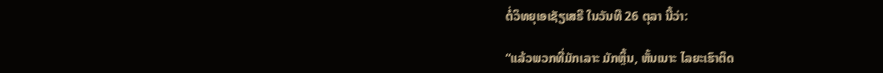ຕໍ່ວິທຍຸເອເຊັຽເສຣີ ໃນວັນທີ 26 ຕຸລາ ນີ້ວ່າ:

“ແລ້ວພວກທີ່ມັກເລາະ ມັກຫຼິ້ນ, ຫັ້ນເນາະ ໄລຍະເຮົາຕິດ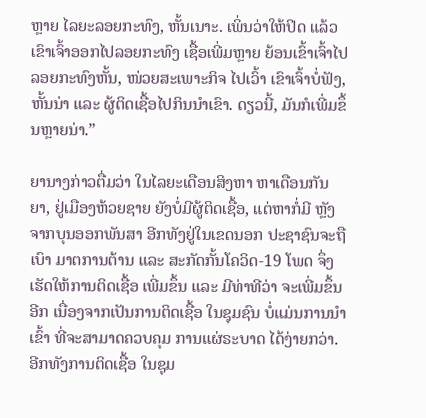ຫຼາຍ ໄລຍະລອຍກະທົງ, ຫັ້ນເນາະ. ເພິ່ນວ່າໃຫ້ປິດ ແລ້ວເຂົາເຈົ້າອອກໄປລອຍກະທົງ ເຊື້ອເພີ່ມຫຼາຍ ຍ້ອນເຂົ້າເຈົ້າໄປລອຍກະທົງຫັ້ນ, ໜ່ວຍສະເພາະກິຈ ໄປເວົ້າ ເຂົາເຈົ້າບໍ່ຟັງ, ຫັ້ນນ່າ ແລະ ຜູ້ຕິດເຊື້ອໄປກິນນຳເຂົາ. ດຽວນີ້, ມັນກໍເພີ່ມຂຶ້ນຫຼາຍນ່າ.”

ຍານາງກ່າວຕື່ມວ່າ ໃນໄລຍະເດືອນສິງຫາ ຫາເດືອນກັນຍາ, ຢູ່ເມືອງຫ້ວຍຊາຍ ຍັງບໍ່ມີຜູ້ຕິດເຊື້ອ, ແຕ່ຫາກໍ່ມີ ຫຼັງຈາກບຸນອອກພັນສາ ອີກທັງຢູ່ໃນເຂດນອກ ປະຊາຊົນຈະຖືເບົາ ມາຕການຕ້ານ ແລະ ສະກັດກັ້ນໂຄວິດ-19 ໂພດ ຈຶ່ງເຮັດໃຫ້ການຕິດເຊື້ອ ເພີ່ມຂຶ້ນ ແລະ ມີທ່າທີວ່າ ຈະເພີ່ມຂຶ້ນອີກ ເນື່ອງຈາກເປັນການຕິດເຊື້ອ ໃນຊຸມຊົນ ບໍ່ແມ່ນການນຳເຂົ້າ ທີ່ຈະສາມາດຄວບຄຸມ ການແຜ່ຣະບາດ ໄດ້ງ່າຍກວ່າ. ອີກທັງການຕິດເຊື້ອ ໃນຊຸມ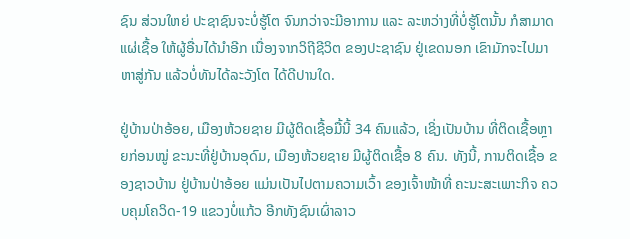ຊົນ ສ່ວນໃຫຍ່ ປະຊາຊົນຈະບໍ່ຮູ້ໂຕ ຈົນກວ່າຈະມີອາການ ແລະ ລະຫວ່າງທີ່ບໍ່ຮູ້ໂຕນັ້ນ ກໍສາມາດແຜ່ເຊື້ອ ໃຫ້ຜູ້ອື່ນໄດ້ນຳອີກ ເນື່ອງຈາກວິຖີຊີວິຕ ຂອງປະຊາຊົນ ຢູ່ເຂດນອກ ເຂົາມັກຈະໄປມາຫາສູ່ກັນ ແລ້ວບໍ່ທັນໄດ້ລະວັງໂຕ ໄດ້ດີປານໃດ.

ຢູ່ບ້ານປ່າອ້ອຍ, ເມືອງຫ້ວຍຊາຍ ມີຜູ້ຕິດເຊື້ອມື້ນີ້ 34 ຄົນແລ້ວ, ເຊິ່ງເປັນບ້ານ ທີ່ຕິດເຊື້ອຫຼາຍກ່ອນໝູ່ ຂະນະທີ່ຢູ່ບ້ານອຸດົມ, ເມືອງຫ້ວຍຊາຍ ມີຜູ້ຕິດເຊື້ອ 8 ຄົນ. ທັງນີ້, ການຕິດເຊື້ອ ຂອງຊາວບ້ານ ຢູ່ບ້ານປ່າອ້ອຍ ແມ່ນເປັນໄປຕາມຄວາມເວົ້າ ຂອງເຈົ້າໜ້າທີ່ ຄະນະສະເພາະກິຈ ຄວບຄຸມໂຄວິດ-19 ແຂວງບໍ່ແກ້ວ ອີກທັງຊົນເຜົ່າລາວ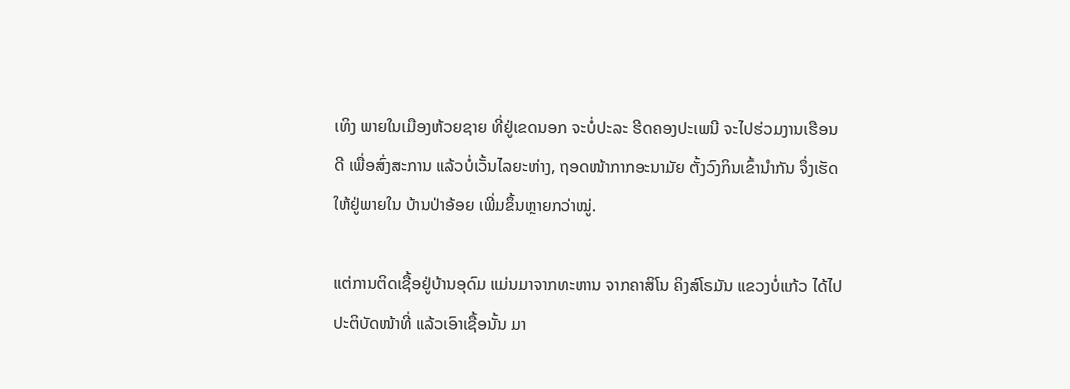ເທິງ ພາຍໃນເມືອງຫ້ວຍຊາຍ ທີ່ຢູ່ເຂດນອກ ຈະບໍ່ປະລະ ຮີດຄອງປະເພນີ ຈະໄປຮ່ວມງານເຮືອນດີ ເພື່ອສົ່ງສະການ ແລ້ວບໍ່ເວັ້ນໄລຍະຫ່າງ, ຖອດໜ້າກາກອະນາມັຍ ຕັ້ງວົງກິນເຂົ້ານຳກັນ ຈຶ່ງເຮັດໃຫ້ຢູ່ພາຍໃນ ບ້ານປ່າອ້ອຍ ເພີ່ມຂຶ້ນຫຼາຍກວ່າໝູ່.

ແຕ່ການຕິດເຊື້ອຢູ່ບ້ານອຸດົມ ແມ່ນມາຈາກທະຫານ ຈາກຄາສິໂນ ຄິງສ໌ໂຣມັນ ແຂວງບໍ່ແກ້ວ ໄດ້ໄປປະຕິບັດໜ້າທີ່ ແລ້ວເອົາເຊື້ອນັ້ນ ມາ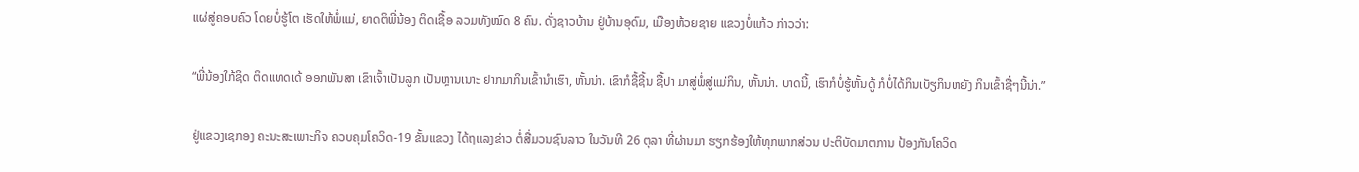ແຜ່ສູ່ຄອບຄົວ ໂດຍບໍ່ຮູ້ໂຕ ເຮັດໃຫ້ພໍ່ແມ່, ຍາດຕິພີ່ນ້ອງ ຕິດເຊື້ອ ລວມທັງໝົດ 8 ຄົນ. ດັ່ງຊາວບ້ານ ຢູ່ບ້ານອຸດົມ, ເມືອງຫ້ວຍຊາຍ ແຂວງບໍ່ແກ້ວ ກ່າວວ່າ:

“ພີ່ນ້ອງໃກ້ຊິດ ຕິດແທດເດ້ ອອກພັນສາ ເຂົາເຈົ້າເປັນລູກ ເປັນຫຼານເນາະ ຢາກມາກິນເຂົ້ານຳເຮົາ, ຫັ້ນນ່າ. ເຂົາກໍຊື້ຊີ້ນ ຊື້ປາ ມາສູ່ພໍ່ສູ່ແມ່ກິນ, ຫັ້ນນ່າ. ບາດນີ້, ເຮົາກໍບໍ່ຮູ້ຫັ້ນດູ້ ກໍບໍ່ໄດ້ກິນເບັຽກິນຫຍັງ ກິນເຂົ້າຊື່ໆນີ້ນ່າ.”

ຢູ່ແຂວງເຊກອງ ຄະນະສະເພາະກິຈ ຄວບຄຸມໂຄວິດ-19 ຂັ້ນແຂວງ ໄດ້ຖແລງຂ່າວ ຕໍ່ສື່ມວນຊົນລາວ ໃນວັນທີ 26 ຕຸລາ ທີ່ຜ່ານມາ ຮຽກຮ້ອງໃຫ້ທຸກພາກສ່ວນ ປະຕິບັດມາຕການ ປ້ອງກັນໂຄວິດ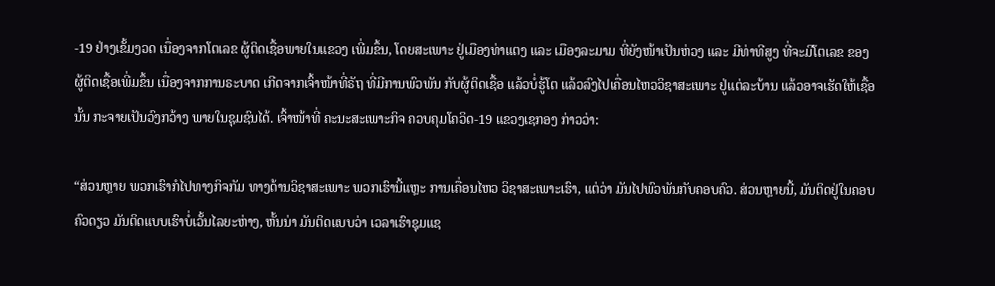-19 ຢ່າງເຂັ້ມງວດ ເນື່ອງຈາກໂຕເລຂ ຜູ້ຕິດເຊື້ອພາຍໃນແຂວງ ເພີ່ມຂຶ້ນ, ໂດຍສະເພາະ ຢູ່ເມືອງທ່າແຕງ ແລະ ເມືອງລະມາມ ທີ່ຍັງໜ້າເປັນຫ່ວງ ແລະ ມີທ່າທີສູງ ທີ່ຈະມີໂຕເລຂ ຂອງຜູ້ຕິດເຊື້ອເພີ່ມຂຶ້ນ ເນື່ອງຈາກການຣະບາດ ເກີດຈາກເຈົ້າໜ້າທີ່ຣັຖ ທີ່ມີການພົວພັນ ກັບຜູ້ຕິດເຊື້ອ ແລ້ວບໍ່ຮູ້ໂຕ ແລ້ວລົງໄປເຄື່ອນໄຫວວິຊາສະເພາະ ຢູ່ແຕ່ລະບ້ານ ແລ້ວອາຈເຮັດໃຫ້ເຊື້ອນັ້ນ ກະຈາຍເປັນວົງກວ້າງ ພາຍໃນຊຸມຊົນໄດ້. ເຈົ້າໜ້າທີ່ ຄະນະສະເພາະກິຈ ຄວບຄຸມໂຄວິດ-19 ແຂວງເຊກອງ ກ່າວວ່າ:

“ສ່ວນຫຼາຍ ພວກເຮົາກໍໄປທາງກິຈກັມ ທາງດ້ານວິຊາສະເພາະ ພວກເຮົານີ້ແຫຼະ ການເຄື່ອນໄຫວ ວິຊາສະເພາະເຮົາ, ແຕ່ວ່າ ມັນໄປພົວພັນກັບຄອບຄົວ. ສ່ວນຫຼາຍນີ້, ມັນຕິດຢູ່ໃນຄອບຄົວດຽວ ມັນຕິດແບບເຮົາບໍ່ເວັ້ນໄລຍະຫ່າງ, ຫັ້ນນ່າ ມັນຕິດແບບວ່າ ເວລາເຮົາຊຸມແຊ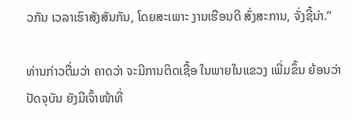ວກັນ ເວລາເຮົາສັງສັນກັນ, ໂດຍສະເພາະ ງານເຮືອນດີ ສົ່ງສະການ, ຈັ່ງຊີ້ນ່າ.”

ທ່ານກ່າວຕື່ມວ່າ ຄາດວ່າ ຈະມີການຕິດເຊື້ອ ໃນພາຍໃນແຂວງ ເພີ່ມຂຶ້ນ ຍ້ອນວ່າ ປັດຈຸບັນ ຍັງມີເຈົ້າໜ້າທີ່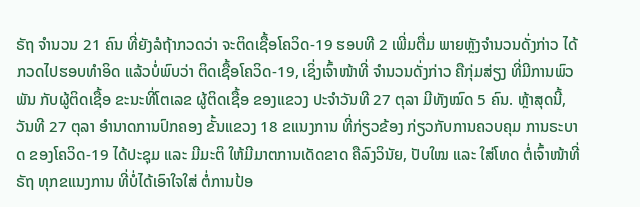ຣັຖ ຈຳນວນ 21 ຄົນ ທີ່ຍັງລໍຖ້າກວດວ່າ ຈະຕິດເຊື້ອໂຄວິດ-19 ຮອບທີ 2 ເພີ່ມຕື່ມ ພາຍຫຼັງຈຳນວນດັ່ງກ່າວ ໄດ້ກວດໄປຮອບທຳອິດ ແລ້ວບໍ່ພົບວ່າ ຕິດເຊື້ອໂຄວິດ-19, ເຊິ່ງເຈົ້າໜ້າທີ່ ຈຳນວນດັ່ງກ່າວ ຄືກຸ່ມສ່ຽງ ທີ່ມີການພົວພັນ ກັບຜູ້ຕິດເຊື້ອ ຂະນະທີ່ໂຕເລຂ ຜູ້ຕິດເຊື້ອ ຂອງແຂວງ ປະຈຳວັນທີ 27 ຕຸລາ ມີທັງໝົດ 5 ຄົນ. ຫຼ້າສຸດນີ້, ວັນທີ 27 ຕຸລາ ອຳນາດການປົກຄອງ ຂັ້ນແຂວງ 18 ຂແນງການ ທີ່ກ່ຽວຂ້ອງ ກ່ຽວກັບການຄວບຄຸມ ການຣະບາດ ຂອງໂຄວິດ-19 ໄດ້ປະຊຸມ ແລະ ມີມະຕິ ໃຫ້ມີມາຕການເດັດຂາດ ຄືລົງວິນັຍ, ປັບໃໝ ແລະ ໃສ່ໂທດ ຕໍ່ເຈົ້າໜ້າທີ່ຣັຖ ທຸກຂແນງການ ທີ່ບໍ່ໄດ້ເອົາໃຈໃສ່ ຕໍ່ການປ້ອ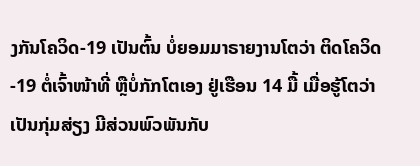ງກັນໂຄວິດ-19 ເປັນຕົ້ນ ບໍ່ຍອມມາຣາຍງານໂຕວ່າ ຕິດໂຄວິດ-19 ຕໍ່ເຈົ້າໜ້າທີ່ ຫຼືບໍ່ກັກໂຕເອງ ຢູ່ເຮືອນ 14 ມື້ ເມື່ອຮູ້ໂຕວ່າ ເປັນກຸ່ມສ່ຽງ ມີສ່ວນພົວພັນກັບ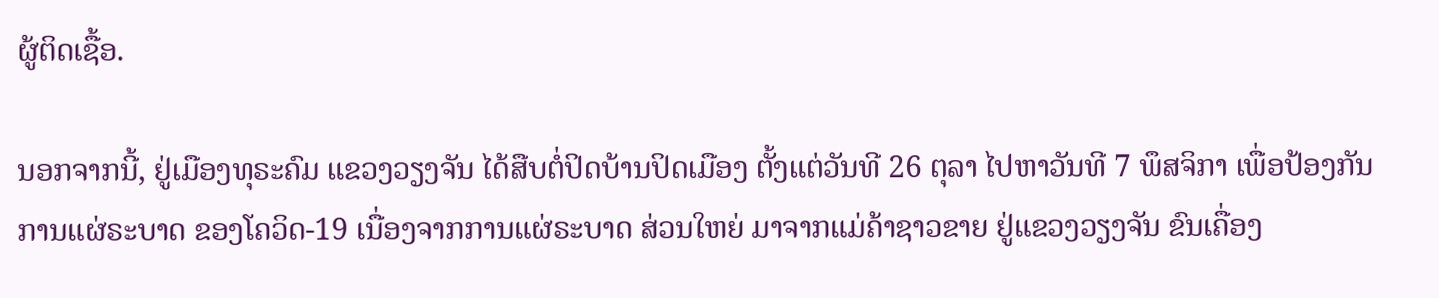ຜູ້ຕິດເຊື້ອ.

ນອກຈາກນີ້, ຢູ່ເມືອງທຸຣະຄົມ ແຂວງວຽງຈັນ ໄດ້ສືບຕໍ່ປິດບ້ານປິດເມືອງ ຕັ້ງແຕ່ວັນທີ 26 ຕຸລາ ໄປຫາວັນທີ 7 ພຶສຈິກາ ເພື່ອປ້ອງກັນ ການແຜ່ຣະບາດ ຂອງໂຄວິດ-19 ເນື່ອງຈາກການແຜ່ຣະບາດ ສ່ວນໃຫຍ່ ມາຈາກແມ່ຄ້າຊາວຂາຍ ຢູ່ແຂວງວຽງຈັນ ຂົນເຄື່ອງ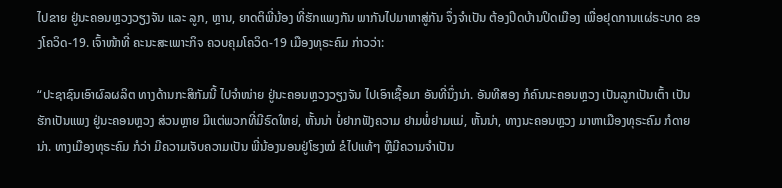ໄປຂາຍ ຢູ່ນະຄອນຫຼວງວຽງຈັນ ແລະ ລູກ, ຫຼານ, ຍາດຕິພີ່ນ້ອງ ທີ່ຮັກແພງກັນ ພາກັນໄປມາຫາສູ່ກັນ ຈຶ່ງຈຳເປັນ ຕ້ອງປິດບ້ານປິດເມືອງ ເພື່ອຢຸດການແຜ່ຣະບາດ ຂອງໂຄວິດ-19. ເຈົ້າໜ້າທີ່ ຄະນະສະເພາະກິຈ ຄວບຄຸມໂຄວິດ-19 ເມືອງທຸຣະຄົມ ກ່າວວ່າ:

“ປະຊາຊົນເອົາຜົລຜລິຕ ທາງດ້ານກະສິກັມນີ້ ໄປຈຳໜ່າຍ ຢູ່ນະຄອນຫຼວງວຽງຈັນ ໄປເອົາເຊື້ອມາ ອັນທີ່ນຶ່ງນ່າ. ອັນທີສອງ ກໍຄົນນະຄອນຫຼວງ ເປັນລູກເປັນເຕົ້າ ເປັນຮັກເປັນແພງ ຢູ່ນະຄອນຫຼວງ ສ່ວນຫຼາຍ ມີແຕ່ພວກທີ່ມີຣົດໃຫຍ່, ຫັ້ນນ່າ ບໍ່ຢາກຟັງຄວາມ ຢາມພໍ່ຢາມແມ່, ຫັ້ນນ່າ, ທາງນະຄອນຫຼວງ ມາຫາເມືອງທຸຣະຄົມ ກໍດາຍນ່າ. ທາງເມືອງທຸຣະຄົມ ກໍວ່າ ມີຄວາມເຈັບຄວາມເປັນ ພີ່ນ້ອງນອນຢູ່ໂຮງໝໍ ຂໍໄປແທ້ໆ ຫຼືມີຄວາມຈຳເປັນ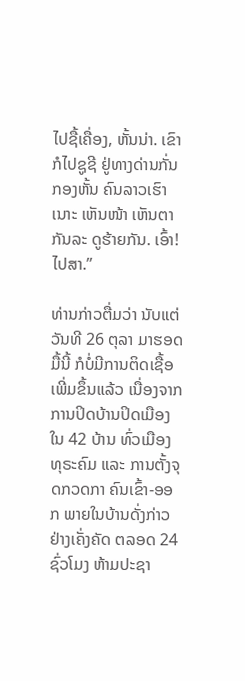ໄປຊື້ເຄື່ອງ, ຫັ້ນນ່າ. ເຂົາກໍໄປຊູຊີ ຢູ່ທາງດ່ານກັ່ນກອງຫັ້ນ ຄົນລາວເຮົາເນາະ ເຫັນໜ້າ ເຫັນຕາກັນລະ ດູຮ້າຍກັນ. ເອົ້າ! ໄປສາ.”

ທ່ານກ່າວຕື່ມວ່າ ນັບແຕ່ວັນທີ 26 ຕຸລາ ມາຮອດມື້ນີ້ ກໍບໍ່ມີການຕິດເຊື້ອ ເພີ່ມຂຶ້ນແລ້ວ ເນື່ອງຈາກການປິດບ້ານປິດເມືອງ ໃນ 42 ບ້ານ ທົ່ວເມືອງທຸຣະຄົມ ແລະ ການຕັ້ງຈຸດກວດກາ ຄົນເຂົ້າ-ອອກ ພາຍໃນບ້ານດັ່ງກ່າວ ຢ່າງເຄັ່ງຄັດ ຕລອດ 24 ຊົ່ວໂມງ ຫ້າມປະຊາ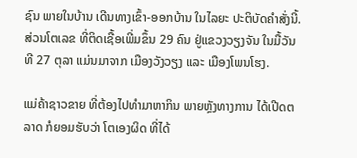ຊົນ ພາຍໃນບ້ານ ເດີນທາງເຂົ້າ-ອອກບ້ານ ໃນໄລຍະ ປະຕິບັດຄຳສັ່ງນີ້. ສ່ວນໂຕເລຂ ທີ່ຕິດເຊື້ອເພີ່ມຂຶ້ນ 29 ຄົນ ຢູ່ແຂວງວຽງຈັນ ໃນມື້ວັນທີ 27 ຕຸລາ ແມ່ນມາຈາກ ເມືອງວັງວຽງ ແລະ ເມືອງໂພນໂຮງ.

ແມ່ຄ້າຊາວຂາຍ ທີ່ຕ້ອງໄປທຳມາຫາກິນ ພາຍຫຼັງທາງການ ໄດ້ເປີດຕລາດ ກໍຍອມຮັບວ່າ ໂຕເອງຜິດ ທີ່ໄດ້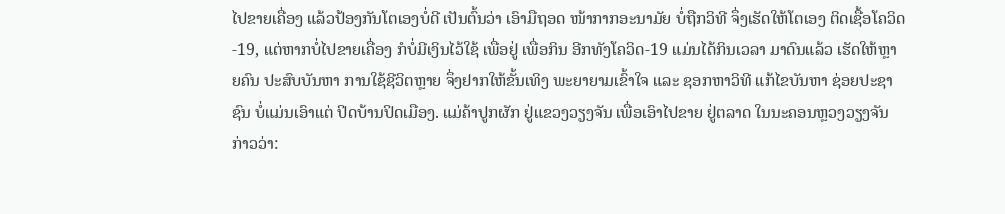ໄປຂາຍເຄື່ອງ ແລ້ວປ້ອງກັນໂຕເອງບໍ່ດີ ເປັນຕົ້ນວ່າ ເອົາມືຖອດ ໜ້າກາກອະນາມັຍ ບໍ່ຖືກວິທີ ຈຶ່ງເຮັດໃຫ້ໂຕເອງ ຕິດເຊື້ອໂຄວິດ-19, ແຕ່ຫາກບໍ່ໄປຂາຍເຄື່ອງ ກໍບໍ່ມີເງິນໄວ້ໃຊ້ ເພື່ອຢູ່ ເພື່ອກິນ ອີກທັງໂຄວິດ-19 ແມ່ນໄດ້ກິນເວລາ ມາດົນແລ້ວ ເຮັດໃຫ້ຫຼາຍຄົນ ປະສົບບັນຫາ ການໃຊ້ຊີວິຕຫຼາຍ ຈຶ່ງຢາກໃຫ້ຂັ້ນເທິງ ພະຍາຍາມເຂົ້າໃຈ ແລະ ຊອກຫາວິທີ ແກ້ໄຂບັນຫາ ຊ່ອຍປະຊາຊົນ ບໍ່ແມ່ນເອົາແຕ່ ປິດບ້ານປິດເມືອງ. ແມ່ຄ້າປູກຜັກ ຢູ່ແຂວງວຽງຈັນ ເພື່ອເອົາໄປຂາຍ ຢູ່ຕລາດ ໃນນະຄອນຫຼວງວຽງຈັນ ກ່າວວ່າ: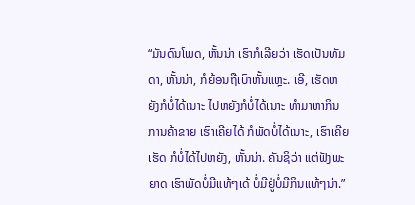“ມັນດົນໂພດ, ຫັ້ນນ່າ ເຮົາກໍເລີຍວ່າ ເຮັດເປັນທັມດາ, ຫັ້ນນ່າ, ກໍຍ້ອນຖືເບົາຫັ້ນແຫຼະ. ເອີ, ເຮັດຫຍັງກໍບໍ່ໄດ້ເນາະ ໄປຫຍັງກໍບໍ່ໄດ້ເນາະ ທຳມາຫາກິນ ການຄ້າຂາຍ ເຮົາເຄີຍໄດ້ ກໍພັດບໍ່ໄດ້ເນາະ, ເຮົາເຄີຍເຮັດ ກໍບໍ່ໄດ້ໄປຫຍັງ, ຫັ້ນນ່າ. ຄັນຊິວ່າ ແຕ່ຟັງພະຍາດ ເຮົາພັດບໍ່ມີແທ້ໆເດ້ ບໍ່ມີຢູ່ບໍ່ມີກິນແທ້ໆນ່າ.”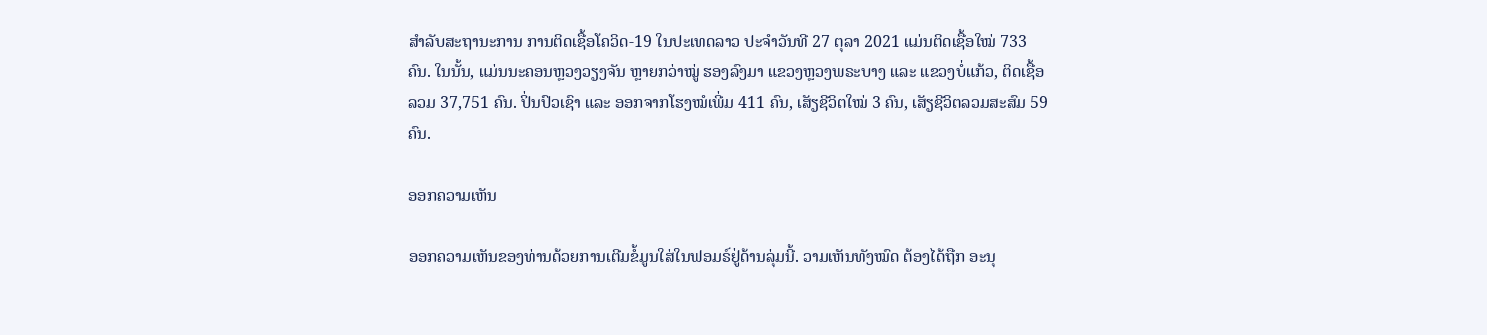ສຳລັບສະຖານະການ ການຕິດເຊື້ອໂຄວິດ-19 ໃນປະເທດລາວ ປະຈຳວັນທີ 27 ຕຸລາ 2021 ແມ່ນຕິດເຊື້ອໃໝ່ 733 ຄົນ. ໃນນັ້ນ, ແມ່ນນະຄອນຫຼວງວຽງຈັນ ຫຼາຍກວ່າໝູ່ ຮອງລົງມາ ແຂວງຫຼວງພຣະບາງ ແລະ ແຂວງບໍ່ແກ້ວ, ຕິດເຊື້ອລວມ 37,751 ຄົນ. ປິ່ນປົວເຊົາ ແລະ ອອກຈາກໂຮງໝໍເພີ່ມ 411 ຄົນ, ເສັຽຊີວິຕໃໝ່ 3 ຄົນ, ເສັຽຊີວິຕລວມສະສົມ 59 ຄົນ.

ອອກຄວາມເຫັນ

ອອກຄວາມເຫັນຂອງທ່ານດ້ວຍການເຕີມຂໍ້ມູນໃສ່ໃນຟອມຣ໌ຢູ່ດ້ານລຸ່ມນີ້. ວາມເຫັນທັງໝົດ ຕ້ອງໄດ້ຖືກ ອະນຸ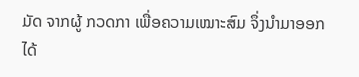ມັດ ຈາກຜູ້ ກວດກາ ເພື່ອຄວາມເໝາະສົມ ຈຶ່ງນໍາມາອອກໄດ້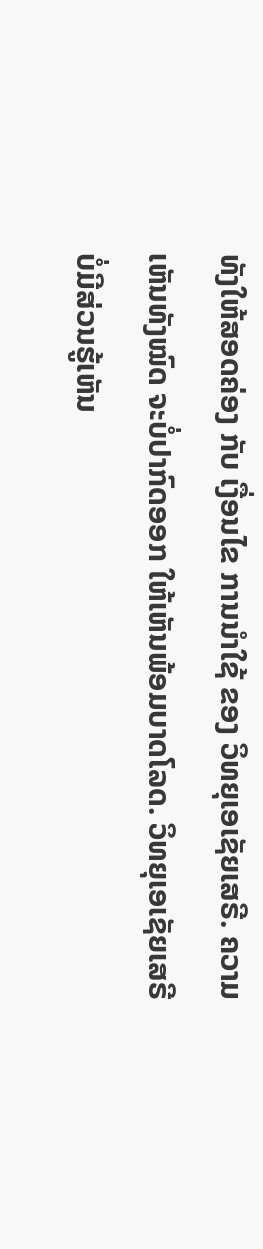ທັງໃຫ້ສອດຄ່ອງ ກັບ ເງື່ອນໄຂ ການນຳໃຊ້ ຂອງ ວິທຍຸເອເຊັຍເສຣີ. ຄວາມເຫັນທັງໝົດ ຈະບໍ່ປາກົດອອກ ໃຫ້ເຫັນພ້ອມບາດໂລດ. ວິທຍຸເອເຊັຍເສຣີ ບໍ່ມີສ່ວນຮູ້ເຫັນ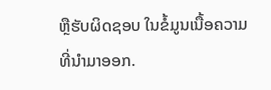ຫຼືຮັບຜິດຊອບ ໃນຂໍ້ມູນເນື້ອຄວາມ ທີ່ນໍາມາອອກ.